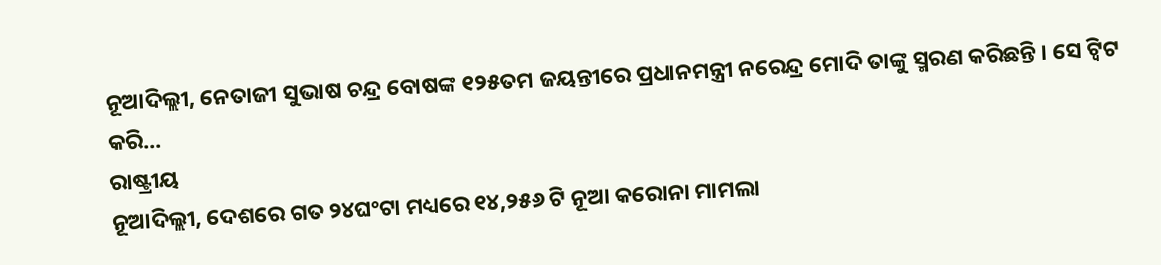ନୂଆଦିଲ୍ଲୀ, ନେତାଜୀ ସୁଭାଷ ଚନ୍ଦ୍ର ବୋଷଙ୍କ ୧୨୫ତମ ଜୟନ୍ତୀରେ ପ୍ରଧାନମନ୍ତ୍ରୀ ନରେନ୍ଦ୍ର ମୋଦି ତାଙ୍କୁ ସ୍ମରଣ କରିଛନ୍ତି । ସେ ଟ୍ୱିଟ କରି...
ରାଷ୍ଟ୍ରୀୟ
ନୂଆଦିଲ୍ଲୀ, ଦେଶରେ ଗତ ୨୪ଘଂଟା ମଧ୍ୟରେ ୧୪,୨୫୬ ଟି ନୂଆ କରୋନା ମାମଲା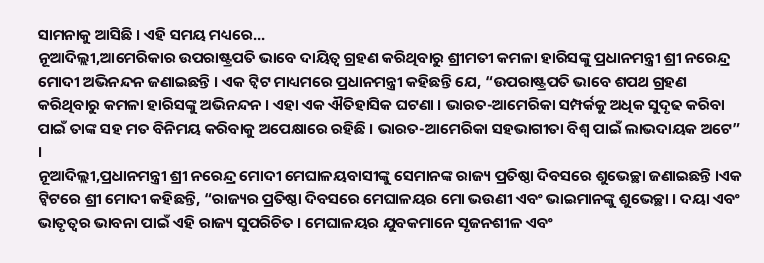ସାମନାକୁ ଆସିଛି । ଏହି ସମୟ ମଧ୍ୟରେ...
ନୂଆଦିଲ୍ଲୀ,ଆମେରିକାର ଉପରାଷ୍ଟ୍ରପତି ଭାବେ ଦାୟିତ୍ଵ ଗ୍ରହଣ କରିଥିବାରୁ ଶ୍ରୀମତୀ କମଳା ହାରିସଙ୍କୁ ପ୍ରଧାନମନ୍ତ୍ରୀ ଶ୍ରୀ ନରେନ୍ଦ୍ର ମୋଦୀ ଅଭିନନ୍ଦନ ଜଣାଇଛନ୍ତି । ଏକ ଟ୍ଵିଟ ମାଧ୍ୟମରେ ପ୍ରଧାନମନ୍ତ୍ରୀ କହିଛନ୍ତି ଯେ, “ଉପରାଷ୍ଟ୍ରପତି ଭାବେ ଶପଥ ଗ୍ରହଣ କରିଥିବାରୁ କମଳା ହାରିସଙ୍କୁ ଅଭିନନ୍ଦନ । ଏହା ଏକ ଐତିହାସିକ ଘଟଣା । ଭାରତ-ଆମେରିକା ସମ୍ପର୍କକୁ ଅଧିକ ସୁଦୃଢ କରିବା ପାଇଁ ତାଙ୍କ ସହ ମତ ବିନିମୟ କରିବାକୁ ଅପେକ୍ଷାରେ ରହିଛି । ଭାରତ-ଆମେରିକା ସହଭାଗୀତା ବିଶ୍ଵ ପାଇଁ ଲାଭଦାୟକ ଅଟେ” ।
ନୂଆଦିଲ୍ଲୀ,ପ୍ରଧାନମନ୍ତ୍ରୀ ଶ୍ରୀ ନରେନ୍ଦ୍ର ମୋଦୀ ମେଘାଳୟବାସୀଙ୍କୁ ସେମାନଙ୍କ ରାଜ୍ୟ ପ୍ରତିଷ୍ଠା ଦିବସରେ ଶୁଭେଚ୍ଛା ଜଣାଇଛନ୍ତି ।ଏକ ଟ୍ଵିଟରେ ଶ୍ରୀ ମୋଦୀ କହିଛନ୍ତି, “ରାଜ୍ୟର ପ୍ରତିଷ୍ଠା ଦିବସରେ ମେଘାଳୟର ମୋ ଭଉଣୀ ଏବଂ ଭାଇମାନଙ୍କୁ ଶୁଭେଚ୍ଛା । ଦୟା ଏବଂ ଭାତୃତ୍ଵର ଭାବନା ପାଇଁ ଏହି ରାଜ୍ୟ ସୁପରିଚିତ । ମେଘାଳୟର ଯୁବକମାନେ ସୃଜନଶୀଳ ଏବଂ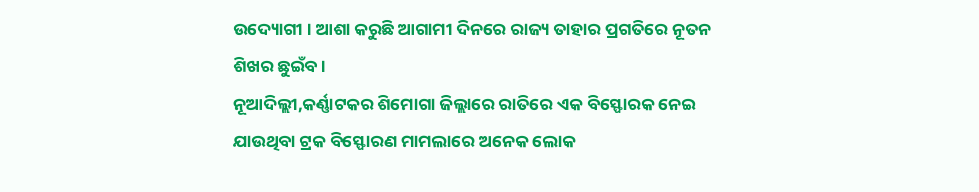ଉଦ୍ୟୋଗୀ । ଆଶା କରୁଛି ଆଗାମୀ ଦିନରେ ରାଜ୍ୟ ତାହାର ପ୍ରଗତିରେ ନୂତନ ଶିଖର ଛୁଇଁବ ।
ନୂଆଦିଲ୍ଲୀ,କର୍ଣ୍ଣାଟକର ଶିମୋଗା ଜିଲ୍ଲାରେ ରାତିରେ ଏକ ବିସ୍ଫୋରକ ନେଇ ଯାଉଥିବା ଟ୍ରକ ବିସ୍ଫୋରଣ ମାମଲାରେ ଅନେକ ଲୋକ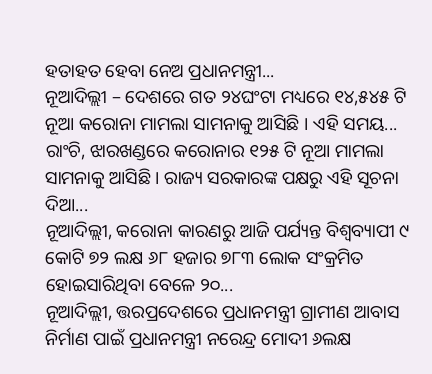ହତାହତ ହେବା ନେଅ ପ୍ରଧାନମନ୍ତ୍ରୀ...
ନୂଆଦିଲ୍ଲୀ – ଦେଶରେ ଗତ ୨୪ଘଂଟା ମଧ୍ୟରେ ୧୪,୫୪୫ ଟି ନୂଆ କରୋନା ମାମଲା ସାମନାକୁ ଆସିଛି । ଏହି ସମୟ...
ରାଂଚି, ଝାରଖଣ୍ଡରେ କରୋନାର ୧୨୫ ଟି ନୂଆ ମାମଲା ସାମନାକୁ ଆସିଛି । ରାଜ୍ୟ ସରକାରଙ୍କ ପକ୍ଷରୁ ଏହି ସୂଚନା ଦିଆ...
ନୂଆଦିଲ୍ଲୀ, କରୋନା କାରଣରୁ ଆଜି ପର୍ଯ୍ୟନ୍ତ ବିଶ୍ୱବ୍ୟାପୀ ୯ କୋଟି ୭୨ ଲକ୍ଷ ୬୮ ହଜାର ୭୮୩ ଲୋକ ସଂକ୍ରମିତ ହୋଇସାରିଥିବା ବେଳେ ୨୦...
ନୂଆଦିଲ୍ଲୀ, ତ୍ତରପ୍ରଦେଶରେ ପ୍ରଧାନମନ୍ତ୍ରୀ ଗ୍ରାମୀଣ ଆବାସ ନିର୍ମାଣ ପାଇଁ ପ୍ରଧାନମନ୍ତ୍ରୀ ନରେନ୍ଦ୍ର ମୋଦୀ ୬ଲକ୍ଷ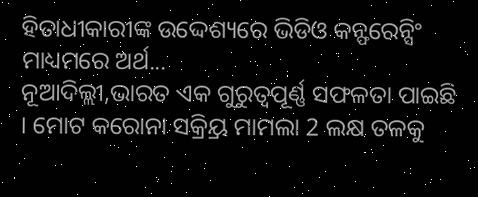ହିତାଧୀକାରୀଙ୍କ ଉଦ୍ଦେଶ୍ୟରେ ଭିଡିଓ କନ୍ଫରେନ୍ସିଂ ମାଧ୍ୟମରେ ଅର୍ଥ...
ନୂଆଦିଲ୍ଲୀ,ଭାରତ ଏକ ଗୁରୁତ୍ୱପୂର୍ଣ୍ଣ ସଫଳତା ପାଇଛି । ମୋଟ କରୋନା ସକ୍ର୍ରିୟ ମାମଲା 2 ଲକ୍ଷ ତଳକୁ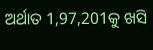ଅର୍ଥାତ 1,97,201କୁ ଖସି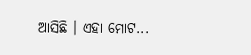ଆସିଛି । ଏହା ମୋଟ...